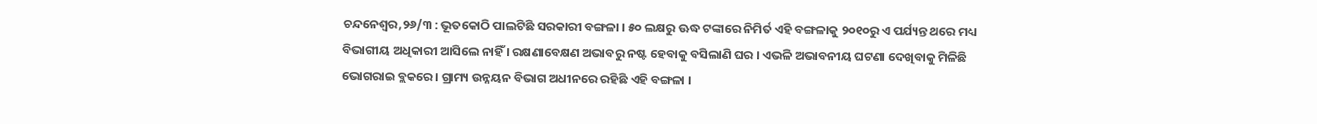ଚନ୍ଦନେଶ୍ୱର,୨୬/୩ : ଭୂତକୋଠି ପାଲଟିଛି ସରକାରୀ ବଙ୍ଗଳା । ୫୦ ଲକ୍ଷରୁ ଊଦ୍ଧ ଟଙ୍କାରେ ନିମିର୍ତ ଏହି ବଙ୍ଗଳାକୁ ୨୦୧୦ରୁ ଏ ପର୍ଯ୍ୟନ୍ତ ଥରେ ମଧ୍ୟ ବିଭାଗୀୟ ଅଧିକାରୀ ଆସିଲେ ନାହିଁ । ରକ୍ଷଣାବେକ୍ଷଣ ଅଭାବରୁ ନଷ୍ଟ ହେବାକୁ ବସିଲାଣି ଘର । ଏଭଳି ଅଭାବନୀୟ ଘଟଣା ଦେଖିବାକୁ ମିଳିଛି ଭୋଗରାଇ ବ୍ଲକରେ । ଗ୍ରାମ୍ୟ ଉନ୍ନୟନ ବିଭାଗ ଅଧୀନରେ ରହିଛି ଏହି ବଙ୍ଗଳା ।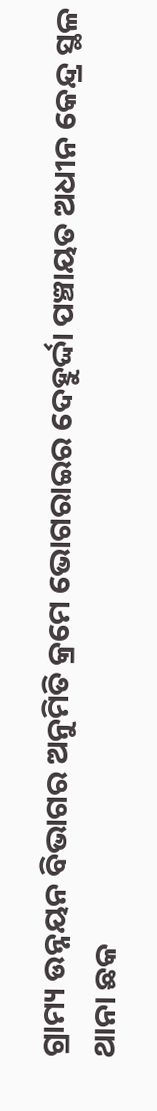ଗ୍ରାମ୍ୟ ଉନ୍ନୟନ ବିଭାଗର ଅନୁମିତି କ୍ରମେ ଭୋଗରାଇର ଦେହୁର୍ଦ୍ଦା ପଞ୍ଚାୟତ ଅଧୀନ କେନ୍ଦ୍ର ସ୍ଥଳ ଥାନା ଛକ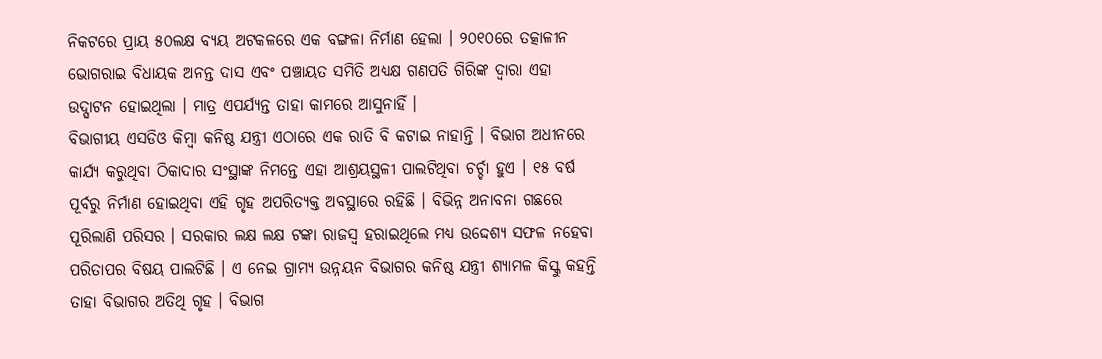ନିକଟରେ ପ୍ରାୟ ୫୦ଲକ୍ଷ ବ୍ୟୟ ଅଟକଳରେ ଏକ ବଙ୍ଗଳା ନିର୍ମାଣ ହେଲା । ୨୦୧୦ରେ ତତ୍କାଳୀନ ଭୋଗରାଇ ବିଧାୟକ ଅନନ୍ତ ଦାସ ଏବଂ ପଞ୍ଚାୟତ ସମିତି ଅଧ୍ୟକ୍ଷ ଗଣପତି ଗିରିଙ୍କ ଦ୍ୱାରା ଏହା ଉଦ୍ଘାଟନ ହୋଇଥିଲା । ମାତ୍ର ଏପର୍ଯ୍ୟନ୍ତ ତାହା କାମରେ ଆସୁନାହିଁ ।
ବିଭାଗୀୟ ଏସଡିଓ କିମ୍ବା କନିଷ୍ଠ ଯନ୍ତ୍ରୀ ଏଠାରେ ଏକ ରାତି ବି କଟାଇ ନାହାନ୍ତି । ବିଭାଗ ଅଧୀନରେ କାର୍ଯ୍ୟ କରୁଥିବା ଠିକାଦାର ସଂସ୍ଥାଙ୍କ ନିମନ୍ତେ ଏହା ଆଶ୍ରୟସ୍ଥଳୀ ପାଲଟିଥିବା ଚର୍ଚ୍ଚା ହୁଏ । ୧୫ ବର୍ଷ ପୂର୍ବରୁ ନିର୍ମାଣ ହୋଇଥିବା ଏହି ଗୃହ ଅପରିତ୍ୟକ୍ତ ଅବସ୍ଥାରେ ରହିଛି । ବିଭିନ୍ନ ଅନାବନା ଗଛରେ ପୂରିଲାଣି ପରିସର । ସରକାର ଲକ୍ଷ ଲକ୍ଷ ଟଙ୍କା ରାଜସ୍ୱ ହରାଇଥିଲେ ମଧ୍ୟ ଉଦ୍ଦେଶ୍ୟ ସଫଳ ନହେବା ପରିତାପର ବିଷୟ ପାଲଟିଛି । ଏ ନେଇ ଗ୍ରାମ୍ୟ ଉନ୍ନୟନ ବିଭାଗର କନିଷ୍ଠ ଯନ୍ତ୍ରୀ ଶ୍ୟାମଳ କିସ୍କୁ କହନ୍ତି ତାହା ବିଭାଗର ଅତିଥି ଗୃହ । ବିଭାଗ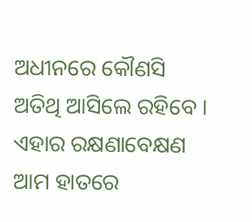ଅଧୀନରେ କୌଣସି ଅତିଥି ଆସିଲେ ରହିବେ । ଏହାର ରକ୍ଷଣାବେକ୍ଷଣ ଆମ ହାତରେ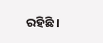ରହିଛି ।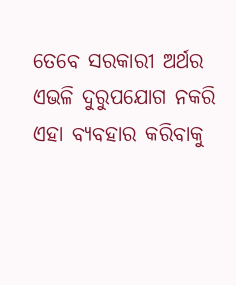ତେବେ ସରକାରୀ ଅର୍ଥର ଏଭଳି ଦୁରୁପଯୋଗ ନକରି ଏହା ବ୍ୟବହାର କରିବାକୁ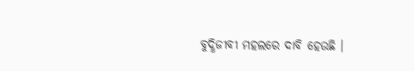ବୁଦ୍ଧିଜୀବୀ ମହଲରେ ଦାବି ହେଉଛି ।